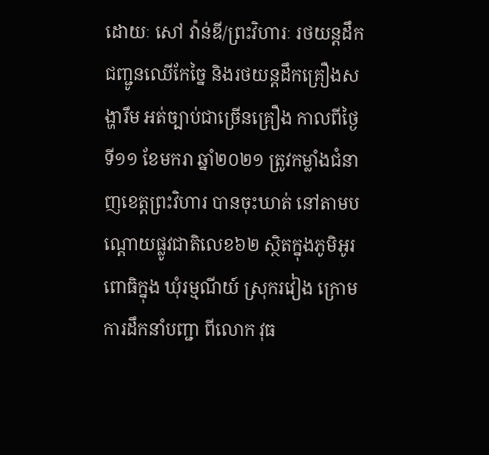ដោយៈ សៅ វ៉ាន់ឌី/ព្រះវិហារៈ រថយន្តដឹកជញ្ជូនឈើកែច្នៃ និងរថយន្តដឹកគ្រឿងសង្ហារឹម អត់ច្បាប់ជាច្រើនគ្រឿង កាលពីថ្ងៃទី១១ ខែមករា ឆ្នាំ២០២១ ត្រូវកម្លាំងជំនាញខេត្តព្រះវិហារ បានចុះឃាត់ នៅតាមបណ្តោយផ្លូវជាតិលេខ៦២ ស្ថិតក្នុងភូមិអូរពោធិក្នុង ឃុំរម្មណីយ៍ ស្រុករវៀង ក្រោមការដឹកនាំបញ្ជា ពីលោក វុធ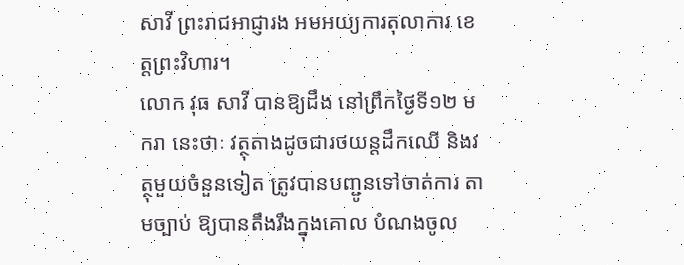សាវី ព្រះរាជអាជ្ញារង អមអយ្យការតុលាការ ខេត្តព្រះវិហារ។
លោក វុធ សាវី បានឱ្យដឹង នៅព្រឹកថ្ងៃទី១២ មករា នេះថាៈ វត្ថុតាងដូចជារថយន្តដឹកឈើ និងវត្ថុមួយចំនួនទៀត ត្រូវបានបញ្ជូនទៅចាត់ការ តាមច្បាប់ ឱ្យបានតឹងរឹងក្នុងគោល បំណងចូល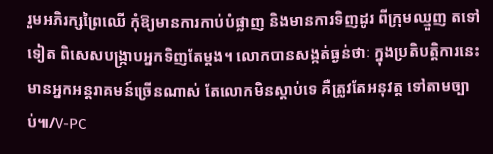រួមអភិរក្សព្រៃឈើ កុំឱ្យមានការកាប់បំផ្លាញ និងមានការទិញដូរ ពីក្រុមឈ្មួញ តទៅទៀត ពិសេសបង្ក្រាបអ្នកទិញតែម្តង។ លោកបានសង្កត់ធ្ងន់ថាៈ ក្នុងប្រតិបត្តិការនេះ មានអ្នកអន្តរាគមន៍ច្រើនណាស់ តែលោកមិនស្តាប់ទេ គឺត្រូវតែអនុវត្ត ទៅតាមច្បាប់៕/V-PC